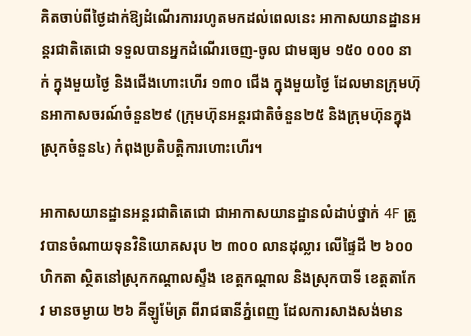គិតចាប់ពីថ្ងៃដាក់ឱ្យដំណើរការរហូតមកដល់ពេលនេះ អាកាសយានដ្ឋានអន្តរជាតិតេជោ ទទួលបានអ្នកដំណើរចេញ-ចូល ជាមធ្យម ១៥០ ០០០ នាក់ ក្នុងមួយថ្ងៃ និងជើងហោះហើរ ១៣០ ជើង ក្នុងមួយថ្ងៃ ដែលមានក្រុមហ៊ុនអាកាសចរណ៍ចំនួន២៩ (ក្រុមហ៊ុនអន្តរជាតិចំនួន២៥ និងក្រុមហ៊ុនក្នុងស្រុកចំនួន៤) កំពុងប្រតិបត្តិការហោះហើរ។

អាកាសយានដ្ឋានអន្តរជាតិតេជោ ជាអាកាសយានដ្ឋានលំដាប់ថ្នាក់ 4F ត្រូវបានចំណាយទុនវិនិយោគសរុប ២ ៣០០ លានដុល្លារ លើផ្ទៃដី ២ ៦០០ ហិកតា ស្ថិតនៅស្រុកកណ្ដាលស្ទឹង ខេត្តកណ្ដាល និងស្រុកបាទី ខេត្តតាកែវ មានចម្ងាយ ២៦ គីឡូម៉ែត្រ ពីរាជធានីភ្នំពេញ ដែលការសាងសង់មាន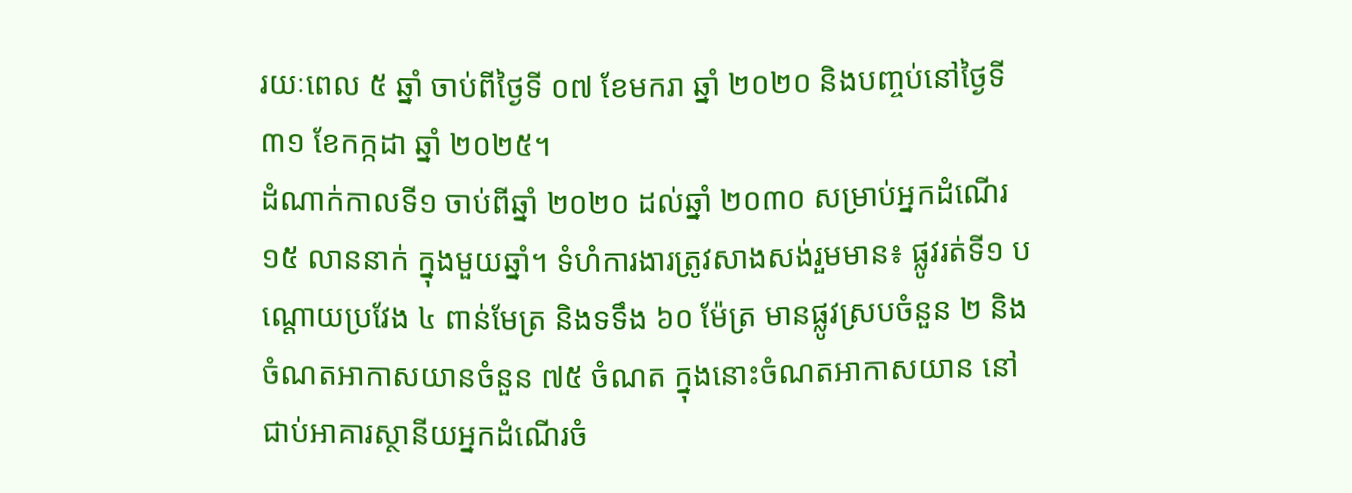រយៈពេល ៥ ឆ្នាំ ចាប់ពីថ្ងៃទី ០៧ ខែមករា ឆ្នាំ ២០២០ និងបញ្ចប់នៅថ្ងៃទី ៣១ ខែកក្កដា ឆ្នាំ ២០២៥។
ដំណាក់កាលទី១ ចាប់ពីឆ្នាំ ២០២០ ដល់ឆ្នាំ ២០៣០ សម្រាប់អ្នកដំណើរ ១៥ លាននាក់ ក្នុងមួយឆ្នាំ។ ទំហំការងារត្រូវសាងសង់រួមមាន៖ ផ្លូវរត់ទី១ បណ្ដោយប្រវែង ៤ ពាន់មែត្រ និងទទឹង ៦០ ម៉ែត្រ មានផ្លូវស្របចំនួន ២ និងចំណតអាកាសយានចំនួន ៧៥ ចំណត ក្នុងនោះចំណតអាកាសយាន នៅជាប់អាគារស្ថានីយអ្នកដំណើរចំ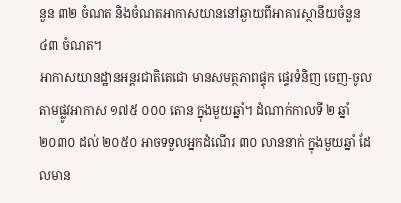នួន ៣២ ចំណត និងចំណតអាកាសយាននៅឆ្ងាយពីអាគារស្ថានីយចំនួន ៤៣ ចំណត។
អាកាសយានដ្ឋានអន្តរជាតិតេជោ មានសមត្ថភាពផ្ទុក ផ្ទេរទំនិញ ចេញ-ចូល តាមផ្លូវអាកាស ១៧៥ ០០០ តោន ក្នុងមួយឆ្នាំ។ ដំណាក់កាលទី ២ ឆ្នាំ ២០៣០ ដល់ ២០៥០ អាចទទួលអ្នកដំណើរ ៣០ លាននាក់ ក្នុងមួយឆ្នាំ ដែលមាន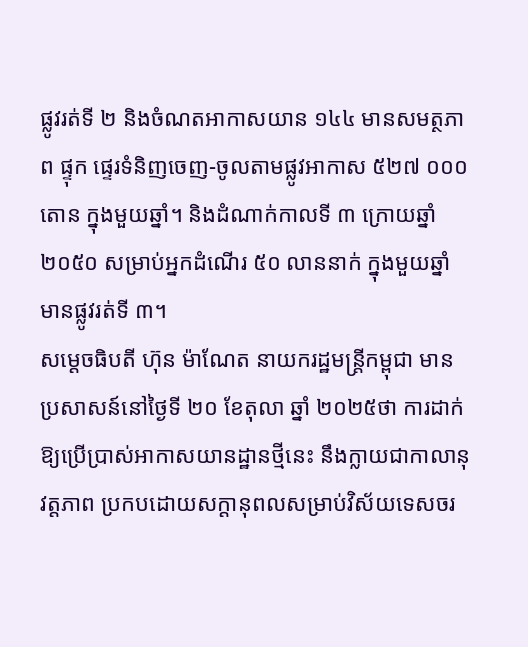ផ្លូវរត់ទី ២ និងចំណតអាកាសយាន ១៤៤ មានសមត្ថភាព ផ្ទុក ផ្ទេរទំនិញចេញ-ចូលតាមផ្លូវអាកាស ៥២៧ ០០០ តោន ក្នុងមួយឆ្នាំ។ និងដំណាក់កាលទី ៣ ក្រោយឆ្នាំ ២០៥០ សម្រាប់អ្នកដំណើរ ៥០ លាននាក់ ក្នុងមួយឆ្នាំ មានផ្លូវរត់ទី ៣។
សម្ដេចធិបតី ហ៊ុន ម៉ាណែត នាយករដ្ឋមន្ត្រីកម្ពុជា មានប្រសាសន៍នៅថ្ងៃទី ២០ ខែតុលា ឆ្នាំ ២០២៥ថា ការដាក់ឱ្យប្រើប្រាស់អាកាសយានដ្ឋានថ្មីនេះ នឹងក្លាយជាកាលានុវត្តភាព ប្រកបដោយសក្ដានុពលសម្រាប់វិស័យទេសចរ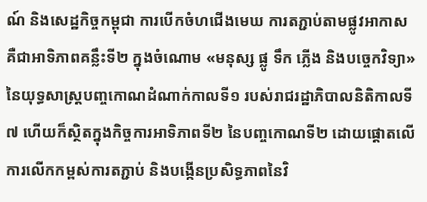ណ៍ និងសេដ្ឋកិច្ចកម្ពុជា ការបើកចំហជើងមេឃ ការតភ្ជាប់តាមផ្លូវអាកាស គឺជាអាទិភាពគន្លឹះទី២ ក្នុងចំណោម «មនុស្ស ផ្លូ ទឹក ភ្លើង និងបច្ចេកវិទ្យា» នៃយុទ្ធសាស្ត្របញ្ចកោណដំណាក់កាលទី១ របស់រាជរដ្ឋាភិបាលនិតិកាលទី៧ ហើយក៏ស្ថិតក្នុងកិច្ចការអាទិភាពទី២ នៃបញ្ចកោណទី២ ដោយផ្ដោតលើការលើកកម្ពស់ការតភ្ជាប់ និងបង្កើនប្រសិទ្ធភាពនៃវិ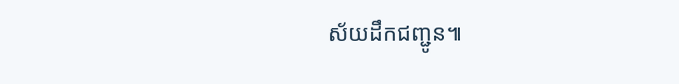ស័យដឹកជញ្ជូន៕